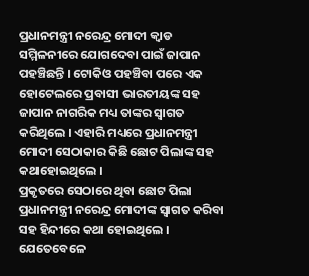ପ୍ରଧାନମନ୍ତ୍ରୀ ନରେନ୍ଦ୍ର ମୋଦୀ କ୍ୱାଡ ସମ୍ମିଳନୀରେ ଯୋଗଦେବା ପାଇଁ ଜାପାନ ପହଞ୍ଚିଛନ୍ତି । ଟୋକିଓ ପହଞ୍ଚିବା ପରେ ଏକ ହୋଟେଲରେ ପ୍ରବାସୀ ଭାରତୀୟଙ୍କ ସହ ଜାପାନ ନାଗରିକ ମଧ୍ୟ ତାଙ୍କର ସ୍ୱାଗତ କରିଥିଲେ । ଏହାରି ମଧ୍ୟରେ ପ୍ରଧାନମନ୍ତ୍ରୀ ମୋଦୀ ସେଠାକାର କିଛି ଛୋଟ ପିଲାଙ୍କ ସହ କଥାହୋଇଥିଲେ ।
ପ୍ରକୃତରେ ସେଠାରେ ଥିବା ଛୋଟ ପିଲା ପ୍ରଧାନମନ୍ତ୍ରୀ ନରେନ୍ଦ୍ର ମୋଦୀଙ୍କ ସ୍ୱାଗତ କରିବା ସହ ହିନ୍ଦୀରେ କଥା ହୋଇଥିଲେ । ଯେତେବେଳେ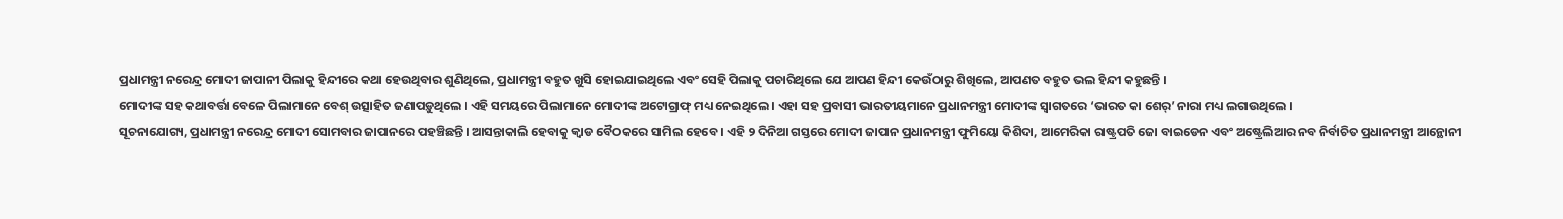ପ୍ରଧାମନ୍ତ୍ରୀ ନରେନ୍ଦ୍ର ମୋଦୀ ଜାପାନୀ ପିଲାକୁ ହିନ୍ଦୀରେ କଥା ହେଉଥିବାର ଶୁଣିଥିଲେ, ପ୍ରଧାମନ୍ତ୍ରୀ ବହୁତ ଖୁସି ହୋଇଯାଇଥିଲେ ଏବଂ ସେହି ପିଲାକୁ ପଚାରିଥିଲେ ଯେ ଆପଣ ହିନ୍ଦୀ କେଉଁଠାରୁ ଶିଖିଲେ, ଆପଣତ ବହୁତ ଭଲ ହିନ୍ଦୀ କହୁଛନ୍ତି ।
ମୋଦୀଙ୍କ ସହ କଥାବର୍ତ୍ତା ବେଳେ ପିଲାମାନେ ବେଶ୍ ଉତ୍ସାହିତ ଜଣାପଡ଼ୁଥିଲେ । ଏହି ସମୟରେ ପିଲାମାନେ ମୋଦୀଙ୍କ ଅଟୋଗ୍ରାଫ୍ ମଧ୍ୟ ନେଇଥିଲେ । ଏହା ସହ ପ୍ରବାସୀ ଭାରତୀୟମାନେ ପ୍ରଧାନମନ୍ତ୍ରୀ ମୋଦୀଙ୍କ ସ୍ୱାଗତରେ ‘ଭାରତ କା ଶେର୍’ ନାରା ମଧ୍ୟ ଲଗାଉଥିଲେ ।
ସୂଚନାଯୋଗ୍ୟ, ପ୍ରଧାମନ୍ତ୍ରୀ ନରେନ୍ଦ୍ର ମୋଦୀ ସୋମବାର ଜାପାନରେ ପହଞ୍ଚିଛନ୍ତି । ଆସନ୍ତାକାଲି ହେବାକୁ କ୍ୱାଡ ବୈଠକରେ ସାମିଲ ହେବେ । ଏହି ୨ ଦିନିଆ ଗସ୍ତରେ ମୋଦୀ ଜାପାନ ପ୍ରଧାନମନ୍ତ୍ରୀ ଫୁମିୟୋ କିଶିଦା, ଆମେରିକା ରାଷ୍ଟ୍ରପତି ଜୋ ବାଇଡେନ ଏବଂ ଅଷ୍ଟ୍ରେଲିଆର ନବ ନିର୍ବାଚିତ ପ୍ରଧାନମନ୍ତ୍ରୀ ଆନ୍ଥୋନୀ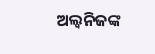ଅଲ୍ୱନିଜଙ୍କ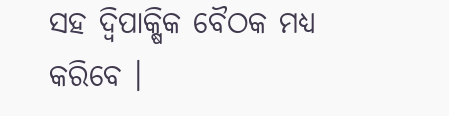ସହ ଦ୍ୱିପାକ୍ଷିକ ବୈଠକ ମଧ୍ୟ କରିବେ ।